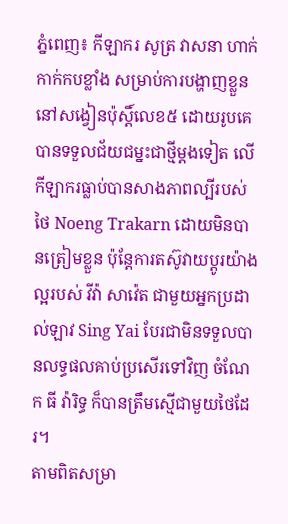ភ្នំពេញ៖ កីឡាករ សូត្រ វាសនា ហាក់កាក់កបខ្លាំង សម្រាប់ការបង្ហាញខ្លួន នៅសង្វៀនប៉ុស្តិ៍លេខ៥ ដោយរូបគេ បានទទួលជ័យជម្នះជាថ្មីម្តងទៀត លើកីឡាករធ្លាប់បានសាងភាពល្បីរបស់ថៃ Noeng Trakarn ដោយមិនបានត្រៀមខ្លួន ប៉ុន្តែការតស៊ូវាយប្តូរយ៉ាងល្អរបស់ វីវ៉ា សាវ៉េត ជាមួយអ្នកប្រដាល់ឡាវ Sing Yai បែរជាមិនទទួលបានលទ្ធផលគាប់ប្រសើរទៅវិញ ចំណែក ធី វ៉ារិទ្ធ ក៏បានត្រឹមស្មើជាមួយថៃដែរ។
តាមពិតសម្រា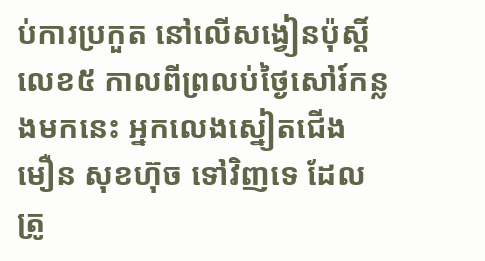ប់ការប្រកួត នៅលើសង្វៀនប៉ុស្តិ៍លេខ៥ កាលពីព្រលប់ថ្ងៃសៅរ៍កន្លងមកនេះ អ្នកលេងស្នៀតជើង មឿន សុខហ៊ុច ទៅវិញទេ ដែលត្រូ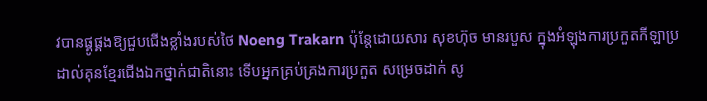វបានផ្គូផ្គងឱ្យជួបជើងខ្លាំងរបស់ថៃ Noeng Trakarn ប៉ុន្តែដោយសារ សុខហ៊ុច មានរបួស ក្នុងអំឡុងការប្រកួតកីឡាប្រដាល់គុនខ្មែរជើងឯកថ្នាក់ជាតិនោះ ទើបអ្នកគ្រប់គ្រងការប្រកួត សម្រេចដាក់ សូ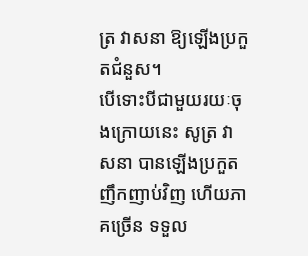ត្រ វាសនា ឱ្យឡើងប្រកួតជំនួស។
បើទោះបីជាមួយរយៈចុងក្រោយនេះ សូត្រ វាសនា បានឡើងប្រកួតញឹកញាប់វិញ ហើយភាគច្រើន ទទួល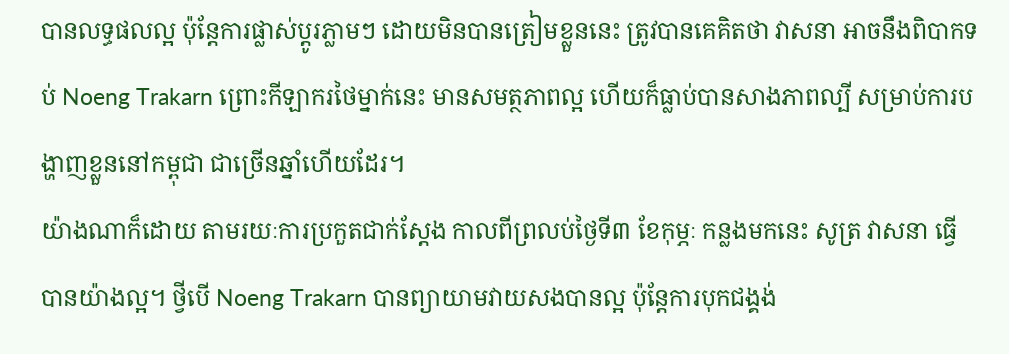បានលទ្ធផលល្អ ប៉ុន្តែការផ្លាស់ប្តូរភ្លាមៗ ដោយមិនបានត្រៀមខ្លួននេះ ត្រូវបានគេគិតថា វាសនា អាចនឹងពិបាកទប់ Noeng Trakarn ព្រោះកីឡាករថៃម្នាក់នេះ មានសមត្ថភាពល្អ ហើយក៏ធ្លាប់បានសាងភាពល្បី សម្រាប់ការបង្ហាញខ្លួននៅកម្ពុជា ជាច្រើនឆ្នាំហើយដែរ។
យ៉ាងណាក៏ដោយ តាមរយៈការប្រកួតជាក់ស្តែង កាលពីព្រលប់ថ្ងៃទី៣ ខែកុម្ភៈ កន្លងមកនេះ សូត្រ វាសនា ធ្វើបានយ៉ាងល្អ។ ថ្វីបើ Noeng Trakarn បានព្យាយាមវាយសងបានល្អ ប៉ុន្តែការបុកជង្គង់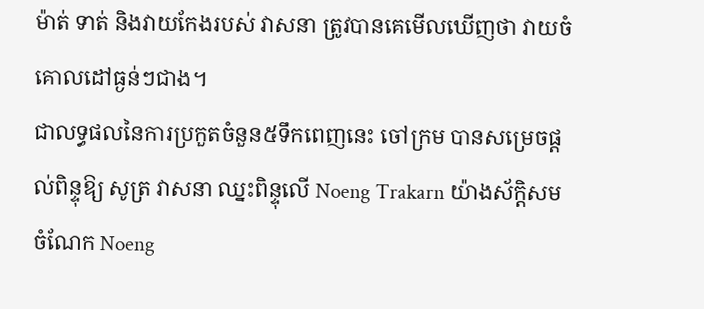ម៉ាត់ ទាត់ និងវាយកែងរបស់ វាសនា ត្រូវបានគេមើលឃើញថា វាយចំគោលដៅធ្ងន់ៗជាង។
ជាលទ្ធផលនៃការប្រកួតចំនួន៥ទឹកពេញនេះ ចៅក្រម បានសម្រេចផ្តល់ពិន្ទុឱ្យ សូត្រ វាសនា ឈ្នះពិន្ទុលើ Noeng Trakarn យ៉ាងស័ក្តិសម ចំណែក Noeng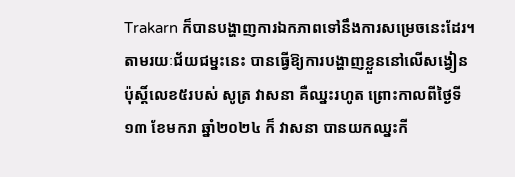Trakarn ក៏បានបង្ហាញការឯកភាពទៅនឹងការសម្រេចនេះដែរ។ តាមរយៈជ័យជម្នះនេះ បានធ្វើឱ្យការបង្ហាញខ្លួននៅលើសង្វៀនប៉ុស្តិ៍លេខ៥របស់ សូត្រ វាសនា គឺឈ្នះរហូត ព្រោះកាលពីថ្ងៃទី១៣ ខែមករា ឆ្នាំ២០២៤ ក៏ វាសនា បានយកឈ្នះកី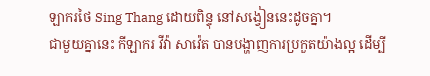ឡាករថៃ Sing Thang ដោយពិន្ទុ នៅសង្វៀននេះដូចគ្នា។
ជាមួយគ្នានេះ កីឡាករ វីវ៉ា សាវ៉េត បានបង្ហាញការប្រកួតយ៉ាងល្អ ដើម្បី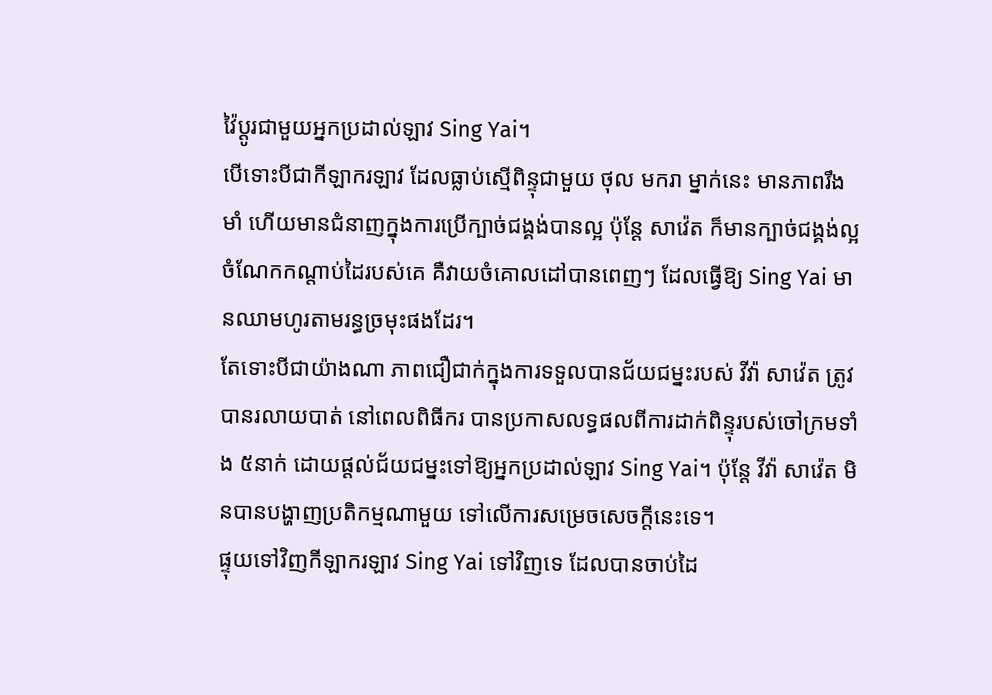វ៉ៃប្តូរជាមួយអ្នកប្រដាល់ឡាវ Sing Yai។
បើទោះបីជាកីឡាករឡាវ ដែលធ្លាប់ស្មើពិន្ទុជាមួយ ថុល មករា ម្នាក់នេះ មានភាពរឹងមាំ ហើយមានជំនាញក្នុងការប្រើក្បាច់ជង្គង់បានល្អ ប៉ុន្តែ សាវ៉េត ក៏មានក្បាច់ជង្គង់ល្អ ចំណែកកណ្តាប់ដៃរបស់គេ គឺវាយចំគោលដៅបានពេញៗ ដែលធ្វើឱ្យ Sing Yai មានឈាមហូរតាមរន្ធច្រមុះផងដែរ។
តែទោះបីជាយ៉ាងណា ភាពជឿជាក់ក្នុងការទទួលបានជ័យជម្នះរបស់ វីវ៉ា សាវ៉េត ត្រូវបានរលាយបាត់ នៅពេលពិធីករ បានប្រកាសលទ្ធផលពីការដាក់ពិន្ទុរបស់ចៅក្រមទាំង ៥នាក់ ដោយផ្តល់ជ័យជម្នះទៅឱ្យអ្នកប្រដាល់ឡាវ Sing Yai។ ប៉ុន្តែ វីវ៉ា សាវ៉េត មិនបានបង្ហាញប្រតិកម្មណាមួយ ទៅលើការសម្រេចសេចក្តីនេះទេ។
ផ្ទុយទៅវិញកីឡាករឡាវ Sing Yai ទៅវិញទេ ដែលបានចាប់ដៃ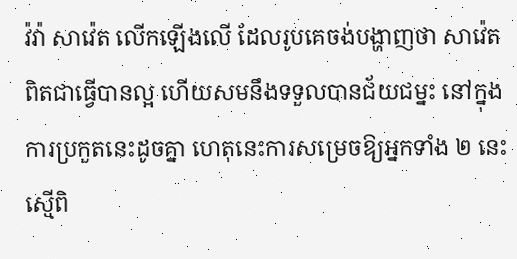វ៉វ៉ា សាវ៉េត លើកឡើងលើ ដែលរូបគេចង់បង្ហាញថា សាវ៉េត ពិតជាធ្វើបានល្អ ហើយសមនឹងទទួលបានជ័យជម្នះ នៅក្នុងការប្រកួតនេះដូចគ្នា ហេតុនេះការសម្រេចឱ្យអ្នកទាំង ២ នេះស្មើពិ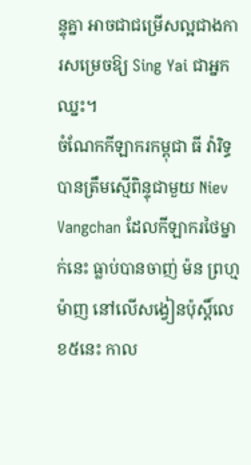ន្ទុគ្នា អាចជាជម្រើសល្អជាងការសម្រេចឱ្យ Sing Yai ជាអ្នកឈ្នះ។
ចំណែកកីឡាករកម្ពុជា ធី វ៉ារិទ្ធ បានត្រឹមស្មើពិន្ទុជាមួយ Niev Vangchan ដែលកីឡាករថៃម្នាក់នេះ ធ្លាប់បានចាញ់ ម៉ន ព្រហ្មម៉ាញ នៅលើសង្វៀនប៉ុស្តិ៍លេខ៥នេះ កាល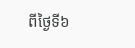ពីថ្ងៃទី៦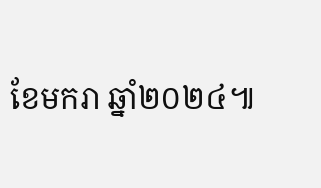ខែមករា ឆ្នាំ២០២៤៕